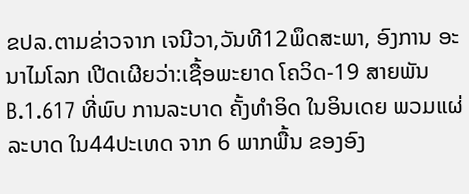ຂປລ.ຕາມຂ່າວຈາກ ເຈນີວາ,ວັນທີ12ພຶດສະພາ, ອົງການ ອະນາໄມໂລກ ເປີດເຜີຍວ່າ:ເຊື້ອພະຍາດ ໂຄວິດ-19 ສາຍພັນ B.1.617 ທີ່ພົບ ການລະບາດ ຄັ້ງທຳອິດ ໃນອິນເດຍ ພວມແຜ່ລະບາດ ໃນ44ປະເທດ ຈາກ 6 ພາກພື້ນ ຂອງອົງ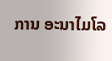ການ ອະນາໄມໂລ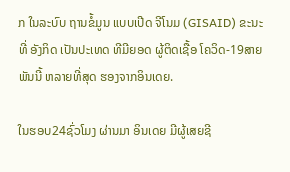ກ ໃນລະບົບ ຖານຂໍ້ມູນ ແບບເປີດ ຈີໂນມ (GISAID) ຂະນະທີ່ ອັງກິດ ເປັນປະເທດ ທີມີຍອດ ຜູ້ຕິດເຊື້ອ ໂຄວິດ-19ສາຍພັນນີ້ ຫລາຍທີ່ສຸດ ຮອງຈາກອິນເດຍ.

ໃນຮອບ24ຊົ່ວໂມງ ຜ່ານມາ ອິນເດຍ ມີຜູ້ເສຍຊີ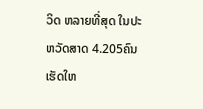ວິດ ຫລາຍທີ່ສຸດ ໃນປະຫວັດສາດ 4.205ຄົນ ເຮັດໃຫ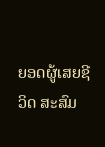ຍອດຜູ້ເສຍຊີວິດ ສະສົມ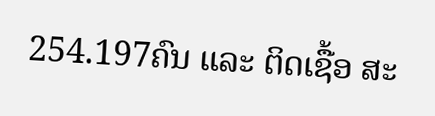254.197ຄົນ ແລະ ຕິດເຊື້ອ ສະ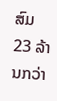ສົມ 23 ລ້ານກວ່າ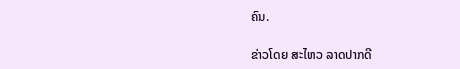ຄົນ.

ຂ່າວໂດຍ ສະໄຫວ ລາດປາກດີ